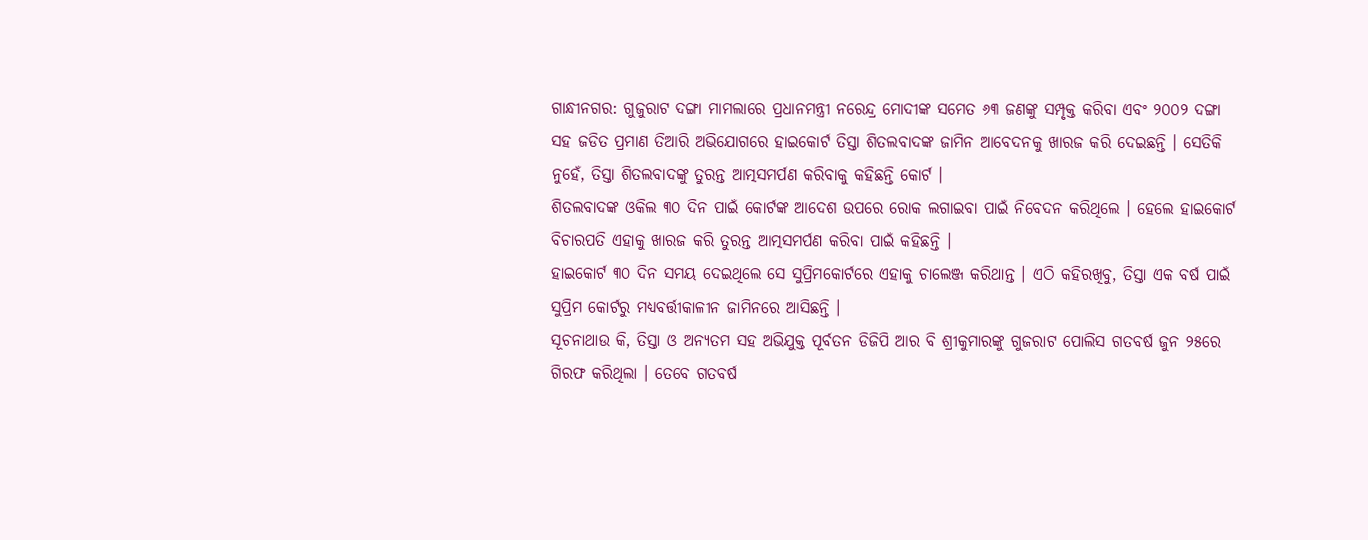ଗାନ୍ଧୀନଗର: ଗୁଜୁରାଟ ଦଙ୍ଗା ମାମଲାରେ ପ୍ରଧାନମନ୍ତ୍ରୀ ନରେନ୍ଦ୍ର ମୋଦୀଙ୍କ ସମେତ ୬୩ ଜଣଙ୍କୁ ସମ୍ପୃକ୍ତ କରିବା ଏବଂ ୨୦୦୨ ଦଙ୍ଗା ସହ ଜଡିତ ପ୍ରମାଣ ତିଆରି ଅଭିଯୋଗରେ ହାଇକୋର୍ଟ ତିସ୍ତା ଶିତଲବାଦଙ୍କ ଜାମିନ ଆବେଦନକୁ ଖାରଜ କରି ଦେଇଛନ୍ତି । ସେତିକି ନୁହେଁ, ତିସ୍ତା ଶିତଲବାଦଙ୍କୁ ତୁରନ୍ତ ଆତ୍ମସମର୍ପଣ କରିବାକୁ କହିଛନ୍ତି କୋର୍ଟ ।
ଶିତଲବାଦଙ୍କ ଓକିଲ ୩୦ ଦିନ ପାଇଁ କୋର୍ଟଙ୍କ ଆଦେଶ ଉପରେ ରୋକ ଲଗାଇବା ପାଇଁ ନିବେଦନ କରିଥିଲେ । ହେଲେ ହାଇକୋର୍ଟ ବିଚାରପତି ଏହାକୁ ଖାରଜ କରି ତୁରନ୍ତ ଆତ୍ମସମର୍ପଣ କରିବା ପାଇଁ କହିଛନ୍ତି ।
ହାଇକୋର୍ଟ ୩୦ ଦିନ ସମୟ ଦେଇଥିଲେ ସେ ସୁପ୍ରିମକୋର୍ଟରେ ଏହାକୁ ଚାଲେଞ୍ଜ କରିଥାନ୍ତ । ଏଠି କହିରଖିବୁ, ତିସ୍ତା ଏକ ବର୍ଷ ପାଇଁ ସୁପ୍ରିମ କୋର୍ଟରୁ ମଧ୍ୟବର୍ତ୍ତୀକାଳୀନ ଜାମିନରେ ଆସିଛନ୍ତି ।
ସୂଚନାଥାଉ କି, ତିସ୍ତା ଓ ଅନ୍ୟତମ ସହ ଅଭିଯୁକ୍ତ ପୂର୍ବତନ ଡିଜିପି ଆର ବି ଶ୍ରୀକୁମାରଙ୍କୁ ଗୁଜରାଟ ପୋଲିସ ଗତବର୍ଷ ଜୁନ ୨୫ରେ ଗିରଫ କରିଥିଲା । ତେବେ ଗତବର୍ଷ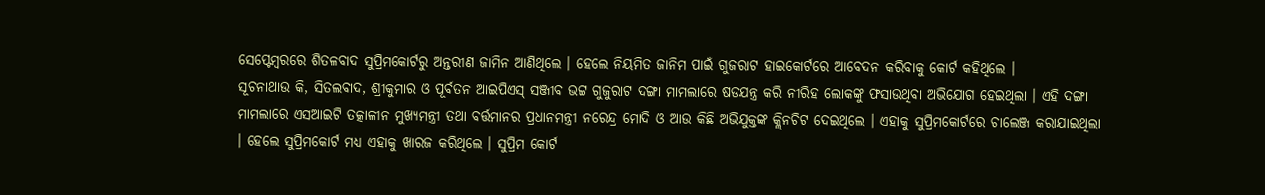ସେପ୍ଟେମ୍ବରରେ ଶିତଳବାଦ ସୁପ୍ରିମକୋର୍ଟରୁ ଅନ୍ତରୀଣ ଜାମିନ ଆଣିଥିଲେ । ହେଲେ ନିୟମିତ ଜାନିମ ପାଇଁ ଗୁଜରାଟ ହାଇକୋର୍ଟରେ ଆବେଦନ କରିବାକୁ କୋର୍ଟ କହିଥିଲେ ।
ସୂଚନାଥାଉ କି, ସିତଲବାଦ, ଶ୍ରୀକୁମାର ଓ ପୂର୍ବତନ ଆଇପିଏସ୍ ସଞ୍ଜୀବ ଭଟ୍ଟ ଗୁଜୁରାଟ ଦଙ୍ଗା ମାମଲାରେ ଷଡଯନ୍ତ୍ର କରି ନୀରିହ ଲୋକଙ୍କୁ ଫସାଉଥିବା ଅଭିଯୋଗ ହେଇଥିଲା । ଏହି ଦଙ୍ଗା ମାମଲାରେ ଏସଆଇଟି ତତ୍କାଳୀନ ମୁଖ୍ୟମନ୍ତ୍ରୀ ତଥା ବର୍ତ୍ତମାନର ପ୍ରଧାନମନ୍ତ୍ରୀ ନରେନ୍ଦ୍ର ମୋଦି ଓ ଆଉ କିଛି ଅଭିଯୁକ୍ତଙ୍କ କ୍ଲିନଚିଟ ଦେଇଥିଲେ । ଏହାକୁ ସୁପ୍ରିମକୋର୍ଟରେ ଚାଲେଞ୍ଜ କରାଯାଇଥିଲା । ହେଲେ ସୁପ୍ରିମକୋର୍ଟ ମଧ୍ୟ ଏହାକୁ ଖାରଜ କରିଥିଲେ । ସୁପ୍ରିମ କୋର୍ଟ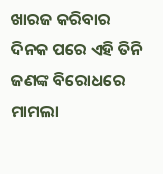ଖାରଜ କରିବାର ଦିନକ ପରେ ଏହି ତିନି ଜଣଙ୍କ ବିରୋଧରେ ମାମଲା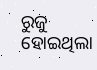ରୁଜୁ ହୋଇଥିଲା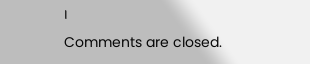।
Comments are closed.